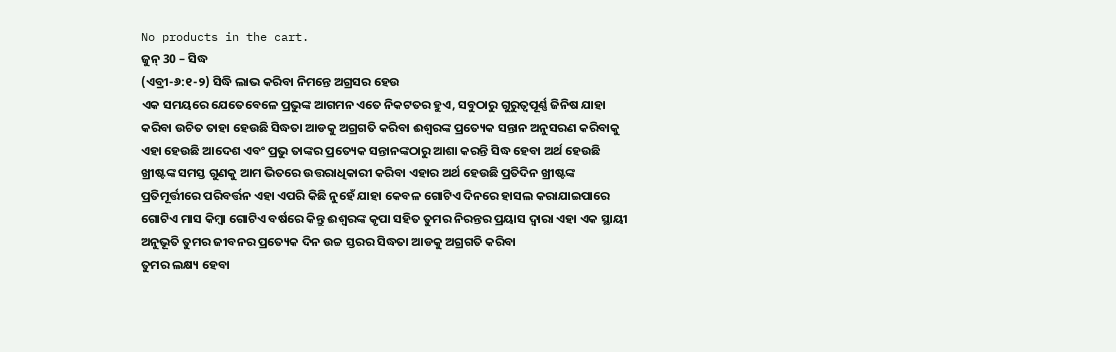No products in the cart.
ଜୁନ୍ 30 – ସିଦ୍ଧ
(ଏବ୍ରୀ-୬:୧-୨) ସିଦ୍ଧି ଲାଭ କରିବା ନିମନ୍ତେ ଅଗ୍ରସର ହେଉ
ଏକ ସମୟରେ ଯେତେବେଳେ ପ୍ରଭୁଙ୍କ ଆଗମନ ଏତେ ନିକଟତର ହୁଏ, ସବୁଠାରୁ ଗୁରୁତ୍ୱପୂର୍ଣ୍ଣ ଜିନିଷ ଯାହା କରିବା ଉଚିତ ତାହା ହେଉଛି ସିଦ୍ଧତା ଆଡକୁ ଅଗ୍ରଗତି କରିବା ଈଶ୍ବରଙ୍କ ପ୍ରତ୍ୟେକ ସନ୍ତାନ ଅନୁସରଣ କରିବାକୁ ଏହା ହେଉଛି ଆଦେଶ ଏବଂ ପ୍ରଭୁ ତାଙ୍କର ପ୍ରତ୍ୟେକ ସନ୍ତାନଙ୍କଠାରୁ ଆଶା କରନ୍ତି ସିଦ୍ଧ ହେବା ଅର୍ଥ ହେଉଛି ଖ୍ରୀଷ୍ଟଙ୍କ ସମସ୍ତ ଗୁଣକୁ ଆମ ଭିତରେ ଉତ୍ତରାଧିକାରୀ କରିବା ଏହାର ଅର୍ଥ ହେଉଛି ପ୍ରତିଦିନ ଖ୍ରୀଷ୍ଟଙ୍କ ପ୍ରତିମୂର୍ତ୍ତୀରେ ପରିବର୍ତ୍ତନ ଏହା ଏପରି କିଛି ନୁହେଁ ଯାହା କେବଳ ଗୋଟିଏ ଦିନରେ ହାସଲ କରାଯାଇପାରେ ଗୋଟିଏ ମାସ କିମ୍ବା ଗୋଟିଏ ବର୍ଷରେ କିନ୍ତୁ ଈଶ୍ବରଙ୍କ କୃପା ସହିତ ତୁମର ନିରନ୍ତର ପ୍ରୟାସ ଦ୍ୱାରା ଏହା ଏକ ସ୍ଥାୟୀ ଅନୁଭୂତି ତୁମର ଜୀବନର ପ୍ରତ୍ୟେକ ଦିନ ଉଚ୍ଚ ସ୍ତରର ସିଦ୍ଧତା ଆଡକୁ ଅଗ୍ରଗତି କରିବା
ତୁମର ଲକ୍ଷ୍ୟ ହେବା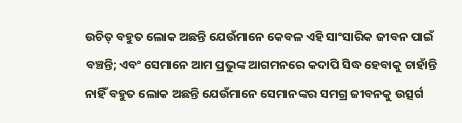ଉଚିତ୍ ବହୁତ ଲୋକ ଅଛନ୍ତି ଯେଉଁମାନେ କେବଳ ଏହି ସାଂସାରିକ ଜୀବନ ପାଇଁ ବଞ୍ଚନ୍ତି; ଏବଂ ସେମାନେ ଆମ ପ୍ରଭୁଙ୍କ ଆଗମନରେ କଦାପି ସିଦ୍ଧ ହେବାକୁ ଚାହାଁନ୍ତି ନାହିଁ ବହୁତ ଲୋକ ଅଛନ୍ତି ଯେଉଁମାନେ ସେମାନଙ୍କର ସମଗ୍ର ଜୀବନକୁ ଉତ୍ସର୍ଗ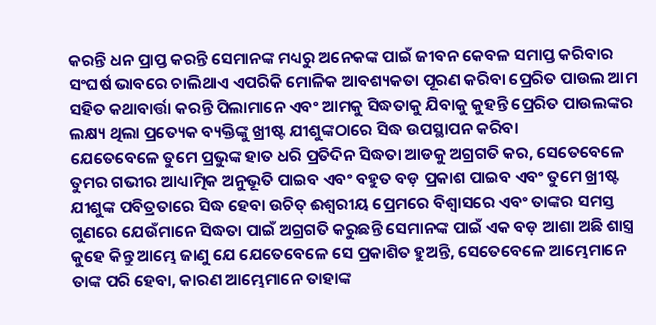କରନ୍ତି ଧନ ପ୍ରାପ୍ତ କରନ୍ତି ସେମାନଙ୍କ ମଧ୍ୟରୁ ଅନେକଙ୍କ ପାଇଁ ଜୀବନ କେବଳ ସମାପ୍ତ କରିବାର ସଂଘର୍ଷ ଭାବରେ ଚାଲିଥାଏ ଏପରିକି ମୋଳିକ ଆବଶ୍ୟକତା ପୂରଣ କରିବା ପ୍ରେରିତ ପାଉଲ ଆମ ସହିତ କଥାବାର୍ତ୍ତା କରନ୍ତି ପିଲାମାନେ ଏବଂ ଆମକୁ ସିଦ୍ଧତାକୁ ଯିବାକୁ କୁହନ୍ତି ପ୍ରେରିତ ପାଉଲଙ୍କର ଲକ୍ଷ୍ୟ ଥିଲା ପ୍ରତ୍ୟେକ ବ୍ୟକ୍ତିଙ୍କୁ ଖ୍ରୀଷ୍ଟ ଯୀଶୁଙ୍କଠାରେ ସିଦ୍ଧ ଉପସ୍ଥାପନ କରିବା
ଯେତେବେଳେ ତୁମେ ପ୍ରଭୁଙ୍କ ହାତ ଧରି ପ୍ରତିଦିନ ସିଦ୍ଧତା ଆଡକୁ ଅଗ୍ରଗତି କର, ସେତେବେଳେ ତୁମର ଗଭୀର ଆଧ୍ୟାତ୍ମିକ ଅନୁଭୂତି ପାଇବ ଏବଂ ବହୁତ ବଡ଼ ପ୍ରକାଶ ପାଇବ ଏବଂ ତୁମେ ଖ୍ରୀଷ୍ଟ ଯୀଶୁଙ୍କ ପବିତ୍ରତାରେ ସିଦ୍ଧ ହେବା ଉଚିତ୍ ଈଶ୍ୱରୀୟ ପ୍ରେମରେ ବିଶ୍ୱାସରେ ଏବଂ ତାଙ୍କର ସମସ୍ତ ଗୁଣରେ ଯେଉଁମାନେ ସିଦ୍ଧତା ପାଇଁ ଅଗ୍ରଗତି କରୁଛନ୍ତି ସେମାନଙ୍କ ପାଇଁ ଏକ ବଡ଼ ଆଶା ଅଛି ଶାସ୍ତ୍ର କୁହେ କିନ୍ତୁ ଆମ୍ଭେ ଜାଣୁ ଯେ ଯେତେବେଳେ ସେ ପ୍ରକାଶିତ ହୁଅନ୍ତି, ସେତେବେଳେ ଆମ୍ଭେମାନେ ତାଙ୍କ ପରି ହେବା, କାରଣ ଆମ୍ଭେମାନେ ତାହାଙ୍କ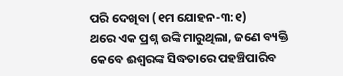ପରି ଦେଖିବା (୧ମ ଯୋହନ-୩:୧)
ଥରେ ଏକ ପ୍ରଶ୍ନ ଉଙ୍କି ମାରୁଥିଲା, ଜଣେ ବ୍ୟକ୍ତି କେବେ ଈଶ୍ବରଙ୍କ ସିଦ୍ଧତାରେ ପହଞ୍ଚିପାରିବ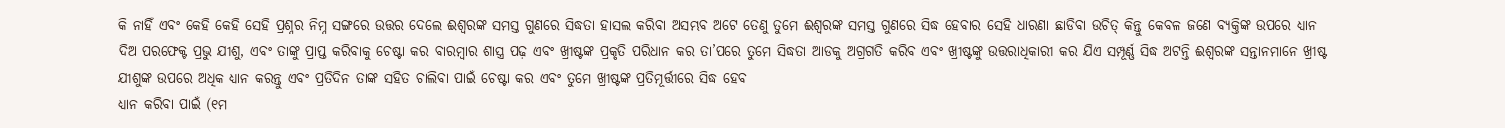କି ନାହିଁ ଏବଂ କେହି କେହି ସେହି ପ୍ରଶ୍ନର ନିମ୍ନ ସଙ୍ଗରେ ଉତ୍ତର ଦେଲେ ଈଶ୍ବରଙ୍କ ସମସ୍ତ ଗୁଣରେ ସିଦ୍ଧତା ହାସଲ କରିବା ଅସମ୍ଭବ ଅଟେ ତେଣୁ ତୁମେ ଈଶ୍ବରଙ୍କ ସମସ୍ତ ଗୁଣରେ ସିଦ୍ଧ ହେବାର ସେହି ଧାରଣା ଛାଡିବା ଉଚିତ୍ କିନ୍ତୁ କେବଳ ଜଣେ ବ୍ୟକ୍ତିଙ୍କ ଉପରେ ଧ୍ୟାନ ଦିଅ ପରଫେକ୍ଟ ପ୍ରଭୁ ଯୀଶୁ, ଏବଂ ତାଙ୍କୁ ପ୍ରାପ୍ତ କରିବାକୁ ଚେଷ୍ଟା କର ବାରମ୍ବାର ଶାସ୍ତ୍ର ପଢ଼ ଏବଂ ଖ୍ରୀଷ୍ଟଙ୍କ ପ୍ରକୃତି ପରିଧାନ କର ତା’ପରେ ତୁମେ ସିଦ୍ଧତା ଆଡକୁ ଅଗ୍ରଗତି କରିବ ଏବଂ ଖ୍ରୀଷ୍ଟଙ୍କୁ ଉତ୍ତରାଧିକାରୀ କର ଯିଏ ସମ୍ପୂର୍ଣ୍ଣ ସିଦ୍ଧ ଅଟନ୍ତି ଈଶ୍ବରଙ୍କ ସନ୍ତାନମାନେ ଖ୍ରୀଷ୍ଟ ଯୀଶୁଙ୍କ ଉପରେ ଅଧିକ ଧ୍ୟାନ କରନ୍ତୁ ଏବଂ ପ୍ରତିଦିନ ତାଙ୍କ ସହିତ ଚାଲିବା ପାଇଁ ଚେଷ୍ଟା କର ଏବଂ ତୁମେ ଖ୍ରୀଷ୍ଟଙ୍କ ପ୍ରତିମୂର୍ତ୍ତୀରେ ସିଦ୍ଧ ହେବ
ଧ୍ୟାନ କରିବା ପାଇଁ (୧ମ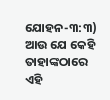ଯୋହନ-୩:୩) ଆଉ ଯେ କେହି ତାହାଙ୍କଠାରେ ଏହି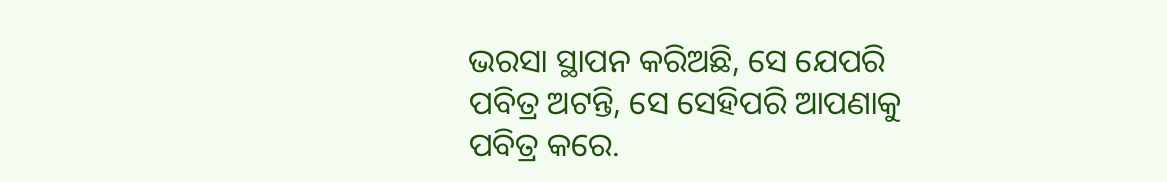ଭରସା ସ୍ଥାପନ କରିଅଛି, ସେ ଯେପରି ପବିତ୍ର ଅଟନ୍ତି, ସେ ସେହିପରି ଆପଣାକୁ ପବିତ୍ର କରେ.